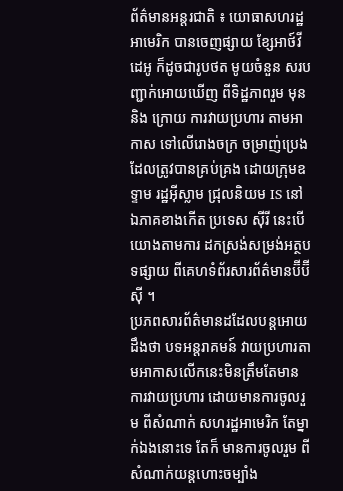ព័ត៌មានអន្តរជាតិ ៖ យោធាសហរដ្ឋអាមេរិក បានចេញផ្សាយ ខ្សែអាថ៍វីដេអូ ក៏ដូចជារូបថត មូយចំនួន សរបញ្ជាក់អោយឃើញ ពីទិដ្ឋភាពរួម មុន និង ក្រោយ ការវាយប្រហារ តាមអាកាស ទៅលើរោងចក្រ ចម្រាញ់ប្រេង ដែលត្រូវបានគ្រប់គ្រង ដោយក្រុមឧទ្ទាម រដ្ឋអ៊ីស្លាម ជ្រុលនិយម IS នៅឯភាគខាងកើត ប្រទេស ស៊ីរី នេះបើយោងតាមការ ដកស្រង់សម្រង់អត្ថបទផ្សាយ ពីគេហទំព័រសារព័ត៌មានប៊ីប៊ីស៊ី ។
ប្រភពសារព័ត៌មានដដែលបន្តអោយដឹងថា បទអន្តរាគមន៍ វាយប្រហារតាមអាកាសលើកនេះមិនត្រឹមតែមានការវាយប្រហារ ដោយមានការចូលរួម ពីសំណាក់ សហរដ្ឋអាមេរិក តែម្នាក់ឯងនោះទេ តែក៏ មានការចូលរួម ពីសំណាក់យន្តហោះចម្បាំង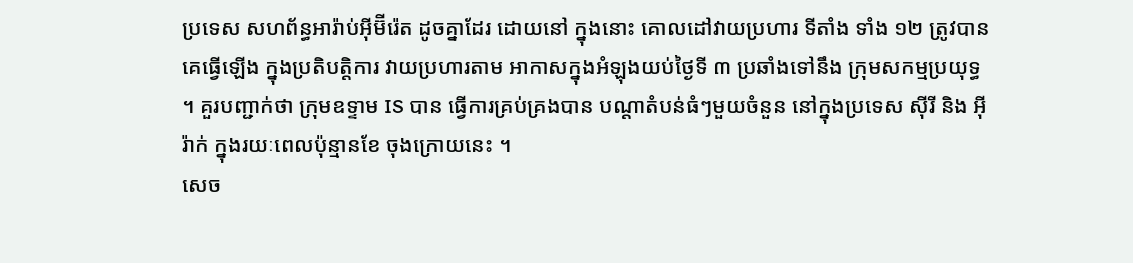ប្រទេស សហព័ន្ធអារ៉ាប់អ៊ីម៊ីរ៉េត ដូចគ្នាដែរ ដោយនៅ ក្នុងនោះ គោលដៅវាយប្រហារ ទីតាំង ទាំង ១២ ត្រូវបានគេធ្វើឡើង ក្នុងប្រតិបត្តិការ វាយប្រហារតាម អាកាសក្នុងអំឡុងយប់ថ្ងៃទី ៣ ប្រឆាំងទៅនឹង ក្រុមសកម្មប្រយុទ្ធ ។ គួរបញ្ជាក់ថា ក្រុមឧទ្ទាម IS បាន ធ្វើការគ្រប់គ្រងបាន បណ្តាតំបន់ធំៗមួយចំនួន នៅក្នុងប្រទេស ស៊ីរី និង អ៊ីរ៉ាក់ ក្នុងរយៈពេលប៉ុន្មានខែ ចុងក្រោយនេះ ។
សេច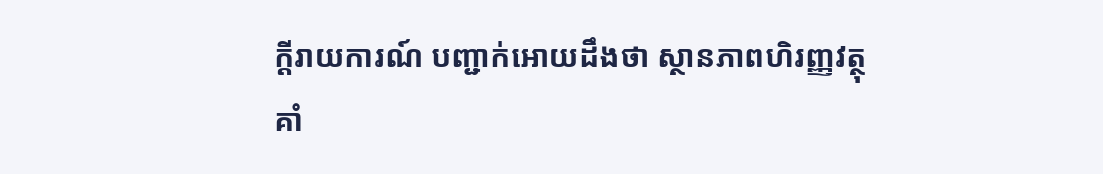ក្តីរាយការណ៍ បញ្ជាក់អោយដឹងថា ស្ថានភាពហិរញ្ញវត្ថុគាំ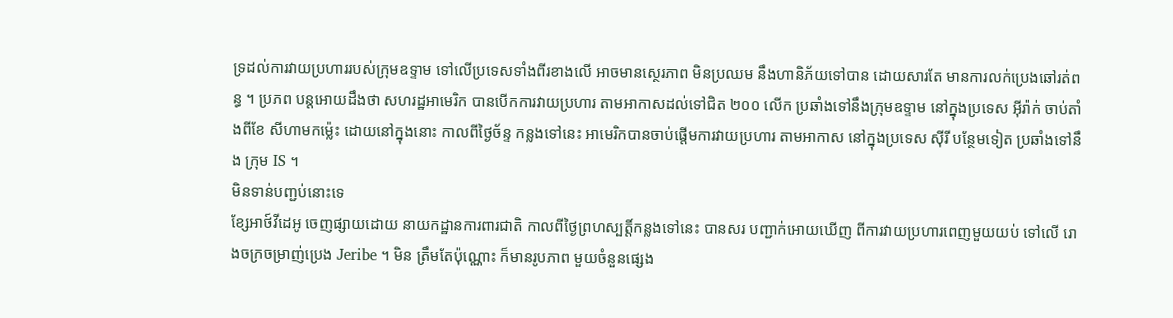ទ្រដល់ការវាយប្រហាររបស់ក្រុមឧទ្ទាម ទៅលើប្រទេសទាំងពីរខាងលើ អាចមានស្ថេរភាព មិនប្រឈម នឹងហានិភ័យទៅបាន ដោយសារតែ មានការលក់ប្រេងឆៅរត់ពន្ធ ។ ប្រភព បន្តអោយដឹងថា សហរដ្ឋអាមេរិក បានបើកការវាយប្រហារ តាមអាកាសដល់ទៅជិត ២០០ លើក ប្រឆាំងទៅនឹងក្រុមឧទ្ទាម នៅក្នុងប្រទេស អ៊ីរ៉ាក់ ចាប់តាំងពីខែ សីហាមកម្ល៉េះ ដោយនៅក្នុងនោះ កាលពីថ្ងៃច័ន្ទ កន្លងទៅនេះ អាមេរិកបានចាប់ផ្តើមការវាយប្រហារ តាមអាកាស នៅក្នុងប្រទេស ស៊ីរី បន្ថែមទៀត ប្រឆាំងទៅនឹង ក្រុម IS ។
មិនទាន់បញ្ជប់នោះទេ
ខ្សែអាថ៍វីដេអូ ចេញផ្សាយដោយ នាយកដ្ឋានការពារជាតិ កាលពីថ្ងៃព្រហស្បត្តិ៍កន្លងទៅនេះ បានសរ បញ្ជាក់អោយឃើញ ពីការវាយប្រហារពេញមួយយប់ ទៅលើ រោងចក្រចម្រាញ់ប្រេង Jeribe ។ មិន ត្រឹមតែប៉ុណ្ណោះ ក៏មានរូបភាព មួយចំនួនផ្សេង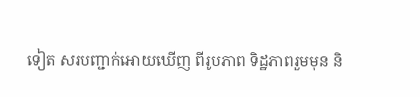ទៀត សរបញ្ជាក់អោយឃើញ ពីរូបភាព ទិដ្ឋភាពរួមមុន និ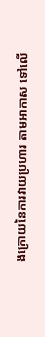ងក្រោយនៃការវាយប្រហារ តាមអាកាស ទៅលើ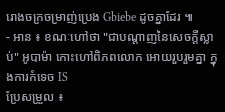រោងចក្រចម្រាញ់ប្រេង Gbiebe ដូចគ្នាដែរ ៕
- អាន ៖ ខណៈហៅថា "ជាបណ្តាញនៃសេចក្តីស្លាប់" អូបាម៉ា កោះហៅពិភពលោក អោយរួបរួមគ្នា ក្នុងការកំទេច IS
ប្រែសម្រួល ៖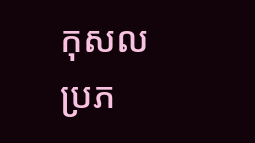កុសល
ប្រភ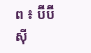ព ៖ ប៊ីប៊ីស៊ី